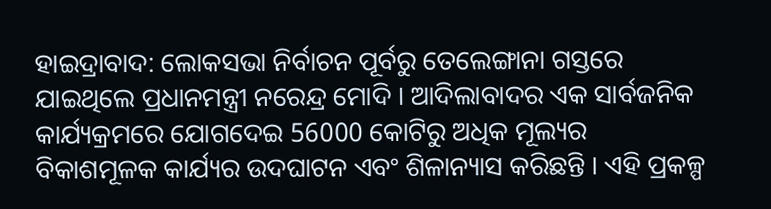ହାଇଦ୍ରାବାଦ: ଲୋକସଭା ନିର୍ବାଚନ ପୂର୍ବରୁ ତେଲେଙ୍ଗାନା ଗସ୍ତରେ ଯାଇଥିଲେ ପ୍ରଧାନମନ୍ତ୍ରୀ ନରେନ୍ଦ୍ର ମୋଦି । ଆଦିଲାବାଦର ଏକ ସାର୍ବଜନିକ କାର୍ଯ୍ୟକ୍ରମରେ ଯୋଗଦେଇ 56000 କୋଟିରୁ ଅଧିକ ମୂଲ୍ୟର ବିକାଶମୂଳକ କାର୍ଯ୍ୟର ଉଦଘାଟନ ଏବଂ ଶିଳାନ୍ୟାସ କରିଛନ୍ତି । ଏହି ପ୍ରକଳ୍ପ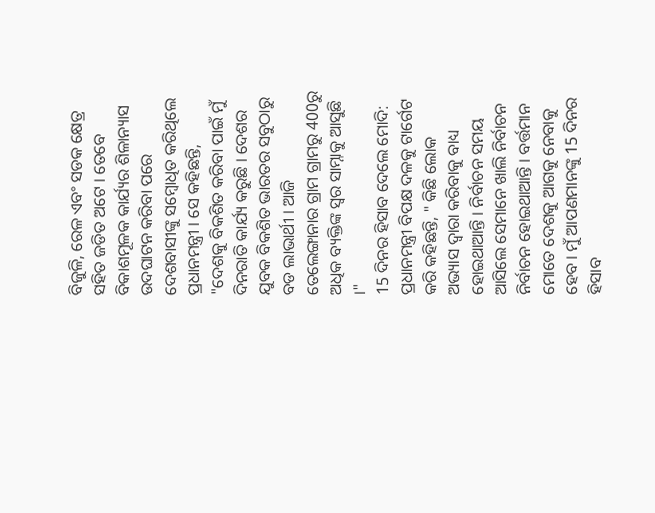ବିଜୁଳି, ରେଳ ଏବଂ ସଡକ କ୍ଷେତ୍ର ସହିତ ଜଡିତ ଅଟେ । ତେବେ ବିକାଶମୂଳକ କାର୍ଯ୍ୟର ଶିଳାନ୍ୟାସ ଉଦଘାଟନ କରିବା ପରେ ଦେଶବାସୀଙ୍କୁ ସମ୍ବୋଧିତ କରିଥିଲେ ପ୍ରଧାନମନ୍ତ୍ରୀ । ସେ କହିଛନ୍ତି, "ଦେଶକୁ ବିକଶିତ କରିବା ପାଇଁ ମୁଁ ଦିନରାତି କାର୍ଯ୍ୟ କରୁଛି । ଦେଶର ଯୁବକ ବିକଶିତ ଭାରତର ସବୁଠାରୁ ବଡ ଲାଭାର୍ଥୀ । ଆଜି ତେଲେଙ୍ଗାନାର ଗ୍ରାମ ଗ୍ରାମରୁ 400ରୁ ଅଧିକ ବ୍ୟକ୍ତିଙ୍କ ସ୍ବର ସାମ୍ନାକୁ ଆସୁଛି ।"
15 ଦିନର ହିସାବ ଦେଲେ ମୋଦି: ପ୍ରଧାନମନ୍ତ୍ରୀ ବିପକ୍ଷ ଦଳକୁ ଟାର୍ଗେଟ କରି କହିଛନ୍ତି, " କିଛି ଲୋକ ଅଭ୍ୟାସ ଦ୍ବାରା କରିବାକୁ ବାଧ୍ୟ ହୋଇଥାଆନ୍ତି । ନିର୍ବାଚନ ସମୟ ଆସିଲେ ସେମାନେ ଖାଲି ନିର୍ବାଚନ ନିର୍ବାଚନ ହୋଇଥାଆନ୍ତି । ବର୍ତ୍ତମାନ ମୋତେ ଦେଶକୁ ଆଗକୁ ନେବାକୁ ହେବ । ମୁଁ ଆପଣମାନଙ୍କୁ 15 ଦିନର ହିସାବ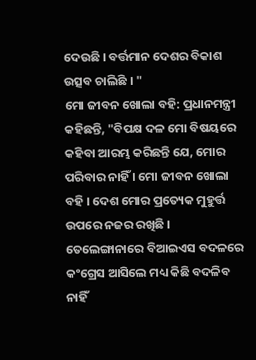ଦେଉଛି । ବର୍ତ୍ତମାନ ଦେଶର ବିକାଶ ଉତ୍ସବ ଚାଲିଛି । "
ମୋ ଜୀବନ ଖୋଲା ବହି: ପ୍ରଧାନମନ୍ତ୍ରୀ କହିଛନ୍ତି, "ବିପକ୍ଷ ଦଳ ମୋ ବିଷୟରେ କହିବା ଆରମ୍ଭ କରିଛନ୍ତି ଯେ, ମୋର ପରିବାର ନାହିଁ । ମୋ ଜୀବନ ଖୋଲା ବହି । ଦେଶ ମୋର ପ୍ରତ୍ୟେକ ମୁହୁର୍ତ୍ତ ଉପରେ ନଜର ରଖିଛି । ତେଲେଙ୍ଗାନାରେ ବିଆଇଏସ ବଦଳରେ କଂଗ୍ରେସ ଆସିଲେ ମଧ୍ୟ କିଛି ବଦଳିବ ନାହିଁ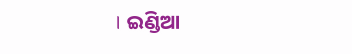। ଇଣ୍ଡିଆ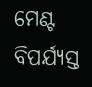ମେଣ୍ଟ ବିପର୍ଯ୍ୟସ୍ତ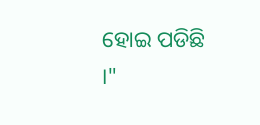ହୋଇ ପଡିଛି ।"